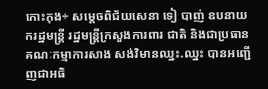កោះកុង÷ សម្ដេចពិជ័យសេនា ទៀ បាញ់ ឧបនាយករដ្ឋមន្ត្រី រដ្ឋមន្ត្រីក្រសួងការពារ ជាតិ និងជាប្រធានគណៈកម្មាការសាង សង់វិមានឈ្នះ.ឈ្នះ បានអញ្ជើញជាអធិ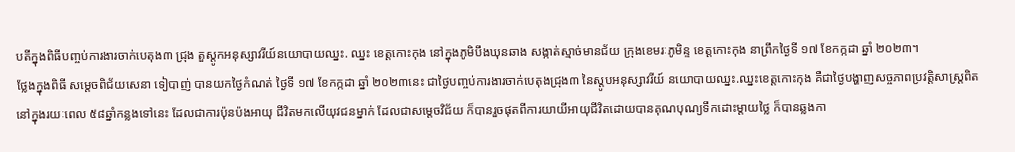បតីក្នុងពិធីបញ្ចប់ការងារចាក់បេតុង៣ ជ្រុង តួស្ដូកអនុស្សាវរីយ៍នយោបាយឈ្នះ. ឈ្នះ ខេត្តកោះកុង នៅក្នុងភូមិបឹងឃុនឆាង សង្កាត់ស្មាច់មានជ័យ ក្រុងខេមរៈភូមិន្ទ ខេត្តកោះកុង នាព្រឹកថ្ងៃទី ១៧ ខែកក្កដា ឆ្នាំ ២០២៣។
ថ្លែងក្នុងពិធី សម្ដេចពិជ័យសេនា ទៀបាញ់ បានយកថ្ងៃកំណត់ ថ្ងៃទី ១៧ ខែកក្កដា ឆ្នាំ ២០២៣នេះ ជាថ្ងៃបញ្ចប់ការងារចាក់បេតុងជ្រុង៣ នៃស្ដូបអនុស្សាវរីយ៍ នយោបាយឈ្នះ.ឈ្នះខេត្តកោះកុង គឺជាថ្ងៃបង្ហាញសច្ចភាពប្រវត្តិសាស្ត្រពិត នៅក្នុងរយៈពេល ៥៨ឆ្នាំកន្លងទៅនេះ ដែលជាការប៉ុនប៉ងអាយុ ជីវិតមកលើយុវជនម្នាក់ ដែលជាសម្ដេចវិជ័យ ក៏បានរួចផុតពីការយាយីអាយុជីវិតដោយបានគុណបុណ្យទឹកដោះម្ដាយថ្លៃ ក៏បានឆ្លងកា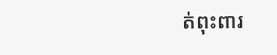ត់ពុះពារ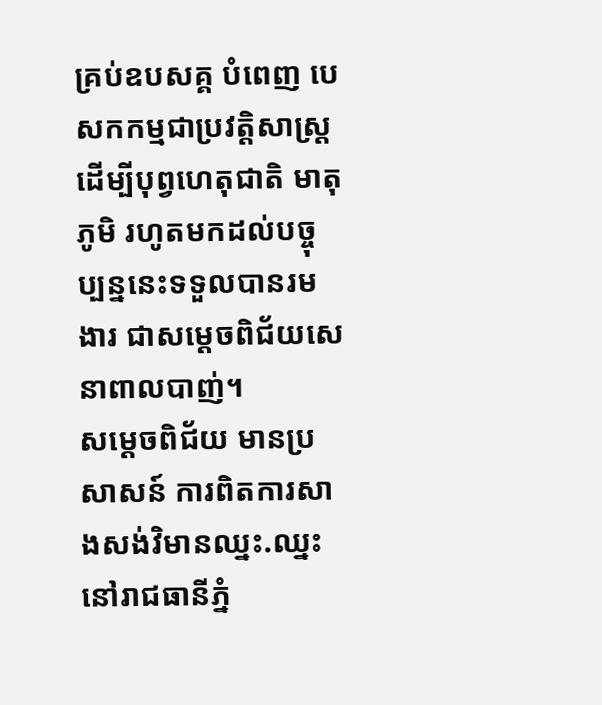គ្រប់ឧបសគ្គ បំពេញ បេសកកម្មជាប្រវត្តិសាស្ត្រ ដើម្បីបុព្វហេតុជាតិ មាតុភូមិ រហូតមកដល់បច្ចុប្បន្ននេះទទួលបានរមងារ ជាសម្ដេចពិជ័យសេនាពាលបាញ់។
សម្ដេចពិជ័យ មានប្រសាសន៍ ការពិតការសាងសង់វិមានឈ្នះ.ឈ្នះ នៅរាជធានីភ្នំ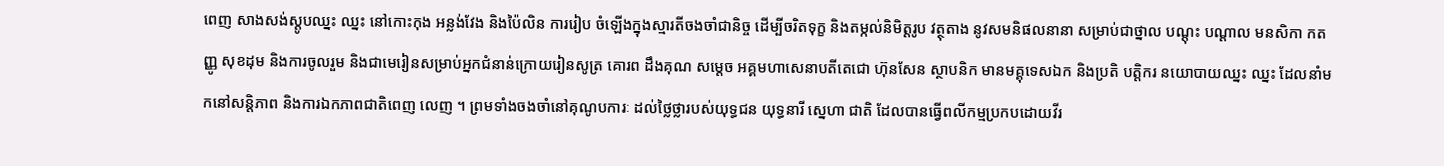ពេញ សាងសង់ស្ដូបឈ្នះ ឈ្នះ នៅកោះកុង អន្លង់វែង និងប៉ៃលិន ការរៀប ចំឡើងក្នុងស្មារតីចងចាំជានិច្ច ដើម្បីចរិតទុក្ខ និងតម្កល់និមិត្តរូប វត្ថុតាង នូវសមនិផលនានា សម្រាប់ជាថ្នាល បណ្ដុះ បណ្ដាល មនសិកា កតញ្ញូ សុខដុម និងការចូលរួម និងជាមេរៀនសម្រាប់អ្នកជំនាន់ក្រោយរៀនសូត្រ គោរព ដឹងគុណ សម្ដេច អគ្គមហាសេនាបតីតេជោ ហ៊ុនសែន ស្ថាបនិក មានមគ្គុទេសឯក និងប្រតិ បត្តិករ នយោបាយឈ្នះ ឈ្នះ ដែលនាំមកនៅសន្តិភាព និងការឯកភាពជាតិពេញ លេញ ។ ព្រមទាំងចងចាំនៅគុណូបការៈ ដល់ថ្លៃថ្លារបស់យុទ្ធជន យុទ្ធនារី ស្នេហា ជាតិ ដែលបានធ្វើពលីកម្មប្រកបដោយវីរ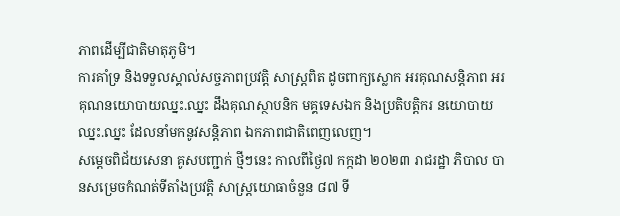ភាពដើម្បីជាតិមាតុភូមិ។
ការគាំទ្រ និងទទួលស្គាល់សច្ចភាពប្រវត្តិ សាស្ត្រពិត ដូចពាក្យស្លោក អរគុណសន្តិភាព អរគុណនយោបាយឈ្នះ.ឈ្នះ ដឹងគុណស្ថាបនិក មគ្គទេសឯក និងប្រតិបត្តិករ នយោបាយឈ្នះ.ឈ្នះ ដែលនាំមកនូវសន្តិភាព ឯកភាពជាតិពេញលេញ។
សម្ដេចពិជ័យសេនា គូសបញ្ជាក់ ថ្មីៗនេះ កាលពីថ្ងៃ៧ កក្កដា ២០២៣ រាជរដ្ឋា ភិបាល បានសម្រេចកំណត់ទីតាំងប្រវត្តិ សាស្ត្រយោធាចំនួន ៨៧ ទី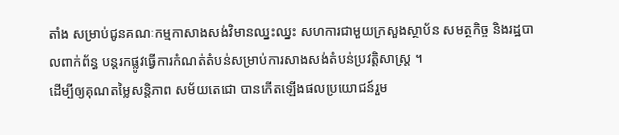តាំង សម្រាប់ជូនគណៈកម្មកាសាងសង់វិមានឈ្នះឈ្នះ សហការជាមួយក្រសួងស្ថាប័ន សមត្ថកិច្ច និងរដ្ឋបាលពាក់ព័ន្ធ បន្តរកផ្លូវធ្វើការកំណត់តំបន់សម្រាប់ការសាងសង់តំបន់ប្រវត្តិសាស្ត្រ ។
ដើម្បីឲ្យគុណតម្លៃសន្តិភាព សម័យតេជោ បានកើតឡើងផលប្រយោជន៍រួម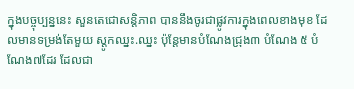ក្នុងបច្ចុប្បន្ននេះ សួនតេជោសន្តិភាព បាននឹងចូរជាផ្លូវការក្នុងពេលខាងមុខ ដែលមានទម្រង់តែមួយ ស្ដូកឈ្នះ.ឈ្នះ ប៉ុន្តែមានបំណែងជ្រុង៣ បំណែង ៥ បំណែង៧ដែរ ដែលជា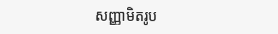សញ្ញាមិតរូប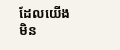ដែលយើងមិន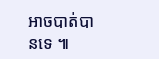អាចបាត់បានទេ ៕